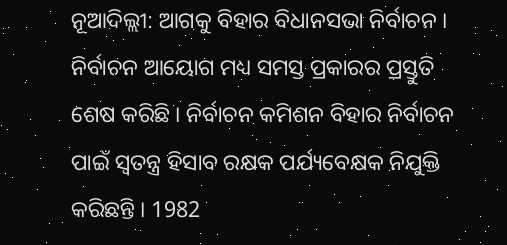ନୂଆଦିଲ୍ଲୀ: ଆଗକୁ ବିହାର ବିଧାନସଭା ନିର୍ବାଚନ । ନିର୍ବାଚନ ଆୟୋଗ ମଧ୍ୟ ସମସ୍ତ ପ୍ରକାରର ପ୍ରସ୍ତୁତି ଶେଷ କରିଛି । ନିର୍ବାଚନ କମିଶନ ବିହାର ନିର୍ବାଚନ ପାଇଁ ସ୍ବତନ୍ତ୍ର ହିସାବ ରକ୍ଷକ ପର୍ଯ୍ୟବେକ୍ଷକ ନିଯୁକ୍ତି କରିଛନ୍ତି । 1982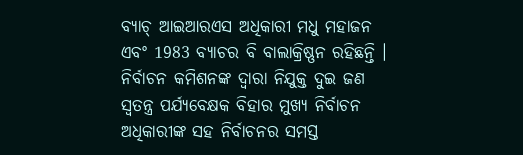ବ୍ୟାଚ୍ ଆଇଆରଏସ ଅଧିକାରୀ ମଧୁ ମହାଜନ ଏବଂ 1983 ବ୍ୟାଚର ବି ବାଲାକ୍ରିଷ୍ଣନ ରହିଛନ୍ତି ।
ନିର୍ବାଚନ କମିଶନଙ୍କ ଦ୍ବାରା ନିଯୁକ୍ତ ଦୁଇ ଜଣ ସ୍ବତନ୍ତ୍ର ପର୍ଯ୍ୟବେକ୍ଷକ ବିହାର ମୁଖ୍ୟ ନିର୍ବାଚନ ଅଧିକାରୀଙ୍କ ସହ ନିର୍ବାଚନର ସମସ୍ତ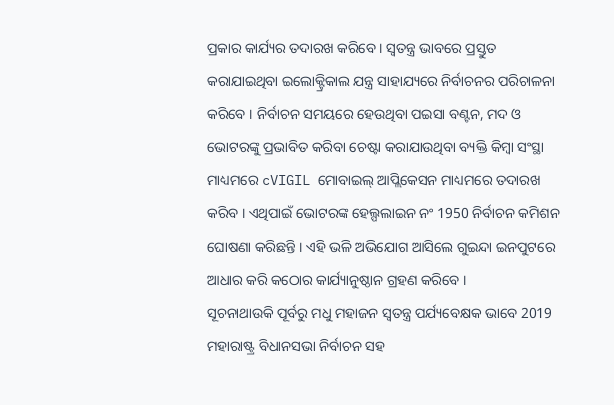ପ୍ରକାର କାର୍ଯ୍ୟର ତଦାରଖ କରିବେ । ସ୍ବତନ୍ତ୍ର ଭାବରେ ପ୍ରସ୍ତୁତ କରାଯାଇଥିବା ଇଲୋକ୍ଟ୍ରିକାଲ ଯନ୍ତ୍ର ସାହାଯ୍ୟରେ ନିର୍ବାଚନର ପରିଚାଳନା କରିବେ । ନିର୍ବାଚନ ସମୟରେ ହେଉଥିବା ପଇସା ବଣ୍ଟନ, ମଦ ଓ ଭୋଟରଙ୍କୁ ପ୍ରଭାବିତ କରିବା ଚେଷ୍ଟା କରାଯାଉଥିବା ବ୍ୟକ୍ତି କିମ୍ବା ସଂସ୍ଥା ମାଧ୍ୟମରେ cVIGIL ମୋବାଇଲ୍ ଆପ୍ଲିକେସନ ମାଧ୍ୟମରେ ତଦାରଖ କରିବ । ଏଥିପାଇଁ ଭୋଟରଙ୍କ ହେଲ୍ପଲାଇନ ନଂ 1950 ନିର୍ବାଚନ କମିଶନ ଘୋଷଣା କରିଛନ୍ତି । ଏହି ଭଳି ଅଭିଯୋଗ ଆସିଲେ ଗୁଇନ୍ଦା ଇନପୁଟରେ ଆଧାର କରି କଠୋର କାର୍ଯ୍ୟାନୁଷ୍ଠାନ ଗ୍ରହଣ କରିବେ ।
ସୂଚନାଥାଉକି ପୂର୍ବରୁ ମଧୁ ମହାଜନ ସ୍ବତନ୍ତ୍ର ପର୍ଯ୍ୟବେକ୍ଷକ ଭାବେ 2019 ମହାରାଷ୍ଟ୍ର ବିଧାନସଭା ନିର୍ବାଚନ ସହ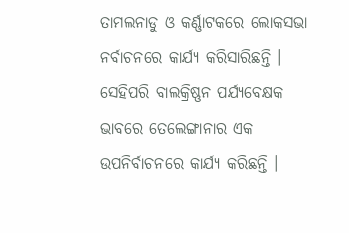ତାମଲନାଡୁ ଓ କର୍ଣ୍ଣାଟକରେ ଲୋକସଭା ନର୍ବାଚନରେ କାର୍ଯ୍ୟ କରିସାରିଛନ୍ତି । ସେହିପରି ବାଲକ୍ରିଷ୍ଣନ ପର୍ଯ୍ୟବେକ୍ଷକ ଭାବରେ ତେଲେଙ୍ଗାନାର ଏକ ଉପନିର୍ବାଚନରେ କାର୍ଯ୍ୟ କରିଛନ୍ତି ।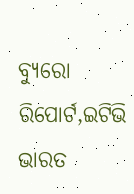ବ୍ୟୁରୋ ରିପୋର୍ଟ,ଇଟିଭି ଭାରତ